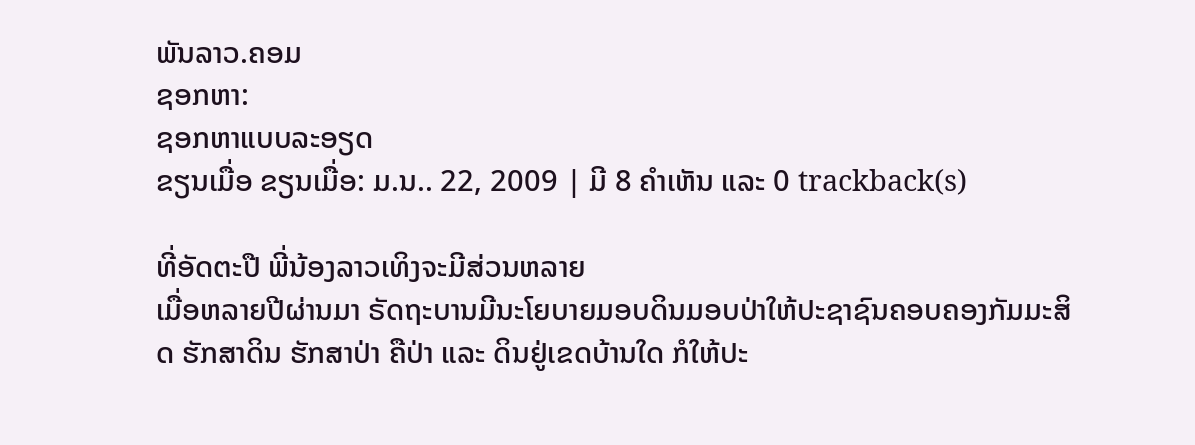ພັນລາວ.ຄອມ
ຊອກຫາ:
ຊອກຫາແບບລະອຽດ
ຂຽນເມື່ອ ຂຽນເມື່ອ: ມ.ນ.. 22, 2009 | ມີ 8 ຄຳເຫັນ ແລະ 0 trackback(s)

ທີ່ອັດຕະປື ພີ່ນ້ອງລາວເທິງຈະມີສ່ວນຫລາຍ
ເມື່ອຫລາຍປີຜ່ານມາ ຣັດຖະບານມີນະໂຍບາຍມອບດິນມອບປ່າໃຫ້ປະຊາຊົນຄອບຄອງກັມມະສິດ ຮັກສາດິນ ຮັກສາປ່າ ຄືປ່າ ແລະ ດິນຢູ່ເຂດບ້ານໃດ ກໍໃຫ້ປະ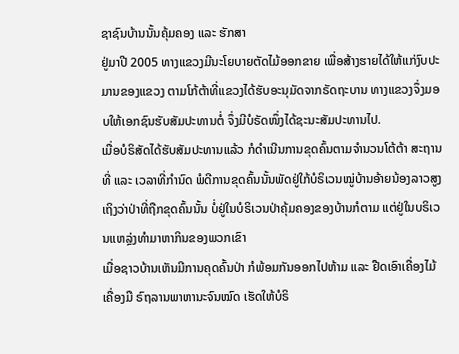ຊາຊົນບ້ານນັ້ນຄຸ້ມຄອງ ແລະ ຮັກສາ
ຢູ່ມາປີ 2005 ທາງແຂວງມີນະໂຍບາຍຕັດໄມ້ອອກຂາຍ ເພື່ອສ້າງຮາຍໄດ້ໃຫ້ແກ່ງົບປະມານຂອງແຂວງ ຕາມໂກ້ຕ້າທີ່ແຂວງໄດ້ຮັບອະນຸມັດຈາກຣັດຖະບານ ທາງແຂວງຈຶ່ງມອບໃຫ້ເອກຊົນຮັບສັມປະທານຕໍ່ ຈຶ່ງມີບໍຣັດໜຶ່ງໄດ້ຊະນະສັມປະທານໄປ.
ເມື່ອບໍຣິສັດໄດ້ຮັບສັມປະທານແລ້ວ ກໍດຳເນີນການຂຸດຄົ້ນຕາມຈຳນວນໂຕ້ຕ້າ ສະຖານທີ່ ແລະ ເວລາທີ່ກຳນົດ ພໍດີການຂຸດຄົ້ນນັ້ນພັດຢູ່ໃກ້ບໍຣິເວນໝູ່ບ້ານອ້າຍນ້ອງລາວສູງ ເຖິງວ່າປ່າທີ່ຖືກຂຸດຄົ້ນນັ້ນ ບໍ່ຢູ່ໃນບໍຣິເວນປ່າຄຸ້ມຄອງຂອງບ້ານກໍຕາມ ແຕ່ຢູ່ໃນບຣິເວນແຫລຼ່ງທຳມາຫາກິນຂອງພວກເຂົາ
ເມື່ອຊາວບ້ານເຫັນມີການຄຸດຄົ້ນປ່າ ກໍພ້ອມກັນອອກໄປຫ້າມ ແລະ ຢືດເອົາເຄື່ອງໄມ້ເຄື່ອງມື ຣົຖລານພາຫານະຈົນໝົດ ເຮັດໃຫ້ບໍຣິ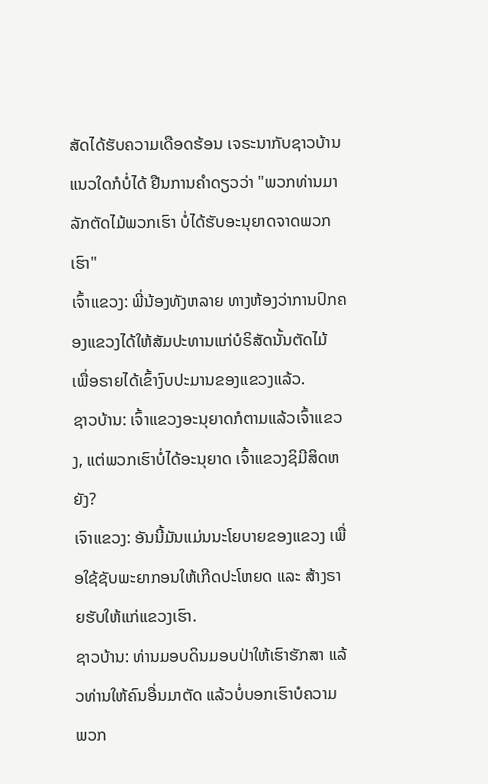ສັດໄດ້ຮັບຄວາມເດືອດຮ້ອນ ເຈຣະນາກັບຊາວບ້ານແນວໃດກໍບໍ່ໄດ້ ຢືນການຄຳດຽວວ່າ "ພວກທ່ານມາລັກຕັດໄມ້ພວກເຮົາ ບໍ່ໄດ້ຮັບອະນຸຍາດຈາດພວກເຮົາ"
ເຈົ້າແຂວງ: ພີ່ນ້ອງທັງຫລາຍ ທາງຫ້ອງວ່າການປົກຄອງແຂວງໄດ້ໃຫ້ສັມປະທານແກ່ບໍຣິສັດນັ້ນຕັດໄມ້ ເພື່ອຣາຍໄດ້ເຂົ້າງົບປະມານຂອງແຂວງແລ້ວ.
ຊາວບ້ານ: ເຈົ້າແຂວງອະນຸຍາດກໍຕາມແລ້ວເຈົ້າແຂວງ, ແຕ່ພວກເຮົາບໍ່ໄດ້ອະນຸຍາດ ເຈົ້າແຂວງຊິມີສິດຫຍັງ?
ເຈົາແຂວງ: ອັນນີ້ມັນແມ່ນນະໂຍບາຍຂອງແຂວງ ເພື່ອໃຊ້ຊັບພະຍາກອນໃຫ້ເກີດປະໂຫຍດ ແລະ ສ້າງຣາຍຮັບໃຫ້ແກ່ແຂວງເຮົາ.
ຊາວບ້ານ: ທ່ານມອບດິນມອບປ່າໃຫ້ເຮົາຮັກສາ ແລ້ວທ່ານໃຫ້ຄົນອື່ນມາຕັດ ແລ້ວບໍ່ບອກເຮົາບໍຄວາມ ພວກ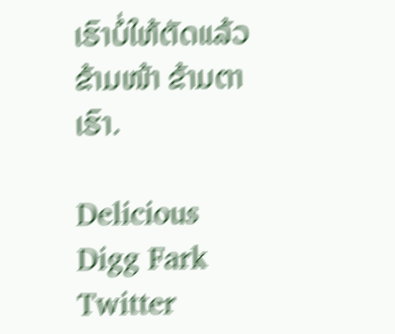ເຮົາບໍ່ໃຫ້ຕັດແລ້ວ ຂ້າມໜ້າ ຂ້າມຕາເຮົາ.

Delicious Digg Fark Twitter